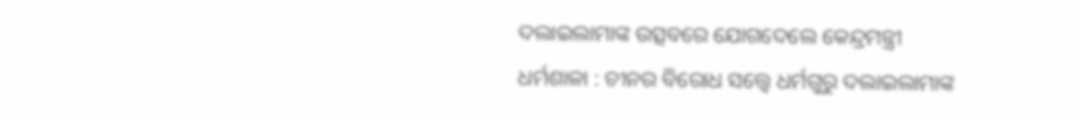ଦଲାଇଲାମାଙ୍କ ଉତ୍ସବରେ ଯୋଗଦେଲେ କେନ୍ଦ୍ରମନ୍ତ୍ରୀ
ଧର୍ମଶାଳା : ଚୀନର ବିରୋଧ ସତ୍ତ୍ୱେ ଧର୍ମଗୁରୁ ଦଲାଇଲାମାଙ୍କ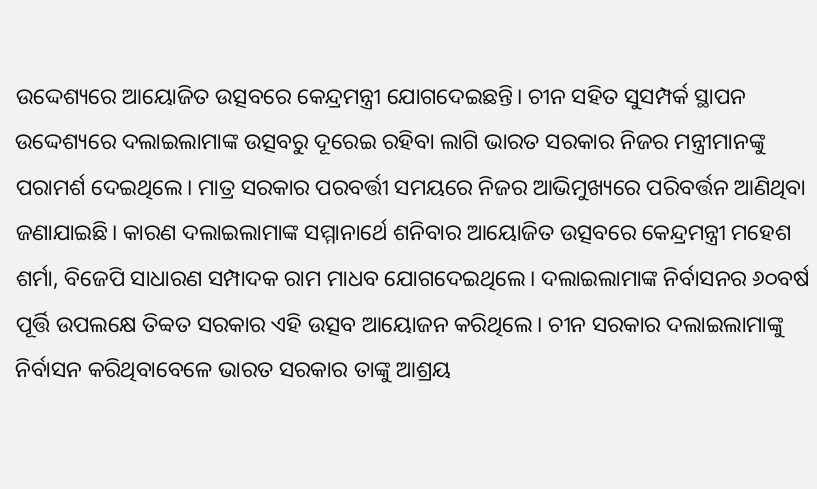ଉଦ୍ଦେଶ୍ୟରେ ଆୟୋଜିତ ଉତ୍ସବରେ କେନ୍ଦ୍ରମନ୍ତ୍ରୀ ଯୋଗଦେଇଛନ୍ତି। ଚୀନ ସହିତ ସୁସମ୍ପର୍କ ସ୍ଥାପନ ଉଦ୍ଦେଶ୍ୟରେ ଦଲାଇଲାମାଙ୍କ ଉତ୍ସବରୁ ଦୂରେଇ ରହିବା ଲାଗି ଭାରତ ସରକାର ନିଜର ମନ୍ତ୍ରୀମାନଙ୍କୁ ପରାମର୍ଶ ଦେଇଥିଲେ। ମାତ୍ର ସରକାର ପରବର୍ତ୍ତୀ ସମୟରେ ନିଜର ଆଭିମୁଖ୍ୟରେ ପରିବର୍ତ୍ତନ ଆଣିଥିବା ଜଣାଯାଇଛି। କାରଣ ଦଲାଇଲାମାଙ୍କ ସମ୍ମାନାର୍ଥେ ଶନିବାର ଆୟୋଜିତ ଉତ୍ସବରେ କେନ୍ଦ୍ରମନ୍ତ୍ରୀ ମହେଶ ଶର୍ମା, ବିଜେପି ସାଧାରଣ ସମ୍ପାଦକ ରାମ ମାଧବ ଯୋଗଦେଇଥିଲେ। ଦଲାଇଲାମାଙ୍କ ନିର୍ବାସନର ୬୦ବର୍ଷ ପୂର୍ତ୍ତି ଉପଲକ୍ଷେ ତିବ୍ବତ ସରକାର ଏହି ଉତ୍ସବ ଆୟୋଜନ କରିଥିଲେ। ଚୀନ ସରକାର ଦଲାଇଲାମାଙ୍କୁ ନିର୍ବାସନ କରିଥିବାବେଳେ ଭାରତ ସରକାର ତାଙ୍କୁ ଆଶ୍ରୟ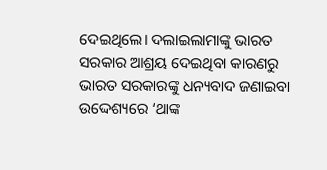ଦେଇଥିଲେ। ଦଲାଇଲାମାଙ୍କୁ ଭାରତ ସରକାର ଆଶ୍ରୟ ଦେଇଥିବା କାରଣରୁ ଭାରତ ସରକାରଙ୍କୁ ଧନ୍ୟବାଦ ଜଣାଇବା ଉଦ୍ଦେଶ୍ୟରେ ‘ଥାଙ୍କ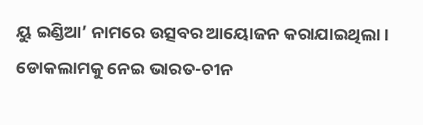ୟୁ ଇଣ୍ଡିଆ’ ନାମରେ ଉତ୍ସବର ଆୟୋଜନ କରାଯାଇଥିଲା। ଡୋକଲାମକୁ ନେଇ ଭାରତ-ଚୀନ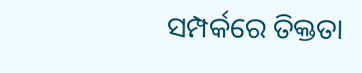ସମ୍ପର୍କରେ ତିକ୍ତତା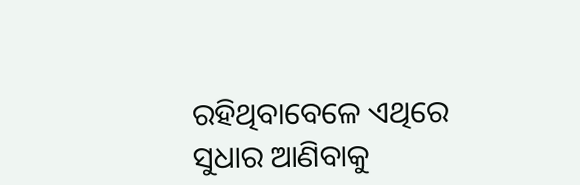ରହିଥିବାବେଳେ ଏଥିରେ ସୁଧାର ଆଣିବାକୁ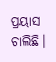ପ୍ରୟାସ ଚାଲିଛି।